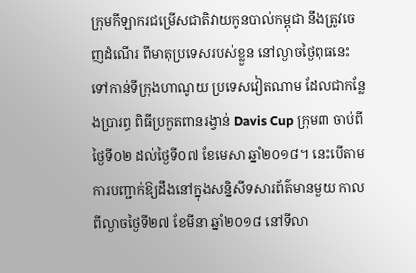ក្រុមកីឡាករជម្រើសជាតិវាយកូនបាល់កម្ពុជា នឹងត្រូវចេញដំណើរ ពីមាតុប្រទេសរបស់ខ្លួន នៅល្ងាចថ្ងៃពុធនេះ ទៅកាន់ទីក្រុងហាណូយ ប្រទេសវៀតណាម ដែលជាកន្លែងប្រារព្ធ ពិធីប្រកួតពានរង្វាន់ Davis Cup ក្រុម៣ ចាប់ពីថ្ងៃទី០២ ដល់ថ្ងៃទី០៧ ខែមេសា ឆ្នាំ២០១៨។ នេះបើតាម ការបញ្ជាក់ឱ្យដឹងនៅក្នុងសន្និសីទសារព័ត៌មានមួយ កាលពីល្ងាចថ្ងៃទី២៧ ខែមីនា ឆ្នាំ២០១៨ នៅទីលា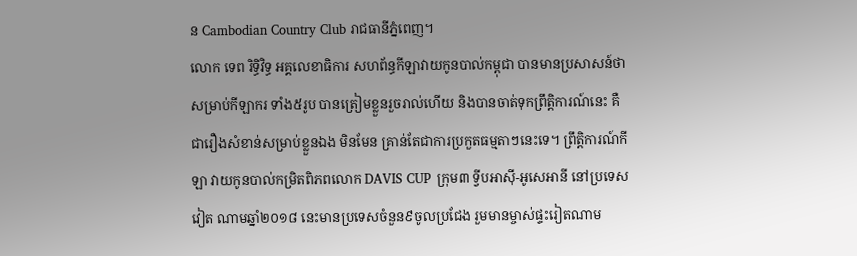ន Cambodian Country Club រាជធានីភ្នំពេញ។
លោក ទេព រិទ្ធិវិទ្ធ អគ្គលេខាធិការ សហព័ន្ធកីឡាវាយកូនបាល់កម្ពុជា បានមានប្រសាសន៍ថា សម្រាប់កីឡាករ ទាំង៥រូប បានត្រៀមខ្លួនរួចរាល់ហើយ និងបានចាត់ទុកព្រឹត្តិការណ៍នេះ គឺជារឿងសំខាន់សម្រាប់ខ្លួនឯង មិនមែន គ្រាន់តែជាការប្រកួតធម្មតាៗនេះទេ។ ព្រឹត្តិការណ៍កីឡា វាយកូនបាល់កម្រិតពិភពលោក DAVIS CUP ក្រុម៣ ទ្វីបអាស៊ី-អូសេអានី នៅប្រទេស វៀត ណាមឆ្នាំ២០១៨ នេះមានប្រទេសចំនួន៩ចូលប្រជែង រួមមានម្ចាស់ផ្ទះរៀតណាម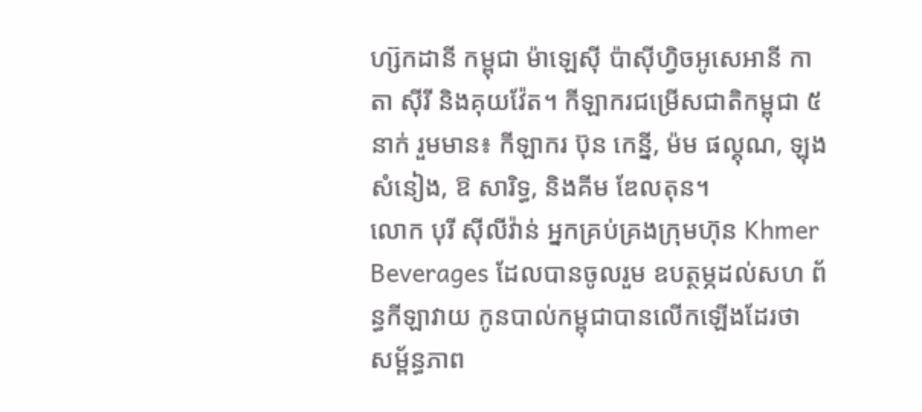ហ្ស៊កដានី កម្ពុជា ម៉ាឡេស៊ី ប៉ាស៊ីហ្វិចអូសេអានី កាតា ស៊ីរី និងគុយវ៉ែត។ កីឡាករជម្រើសជាតិកម្ពុជា ៥នាក់ រួមមាន៖ កីឡាករ ប៊ុន កេន្នី, ម៉ម ផល្គុណ, ឡុង សំនៀង, ឱ សារិទ្ធ, និងគីម ឌែលតុន។
លោក បុរី ស៊ីលីវ៉ាន់ អ្នកគ្រប់គ្រងក្រុមហ៊ុន Khmer Beverages ដែលបានចូលរួម ឧបត្ថម្ភដល់សហ ព័ន្ធកីឡាវាយ កូនបាល់កម្ពុជាបានលើកឡើងដែរថា សម្ព័ន្ធភាព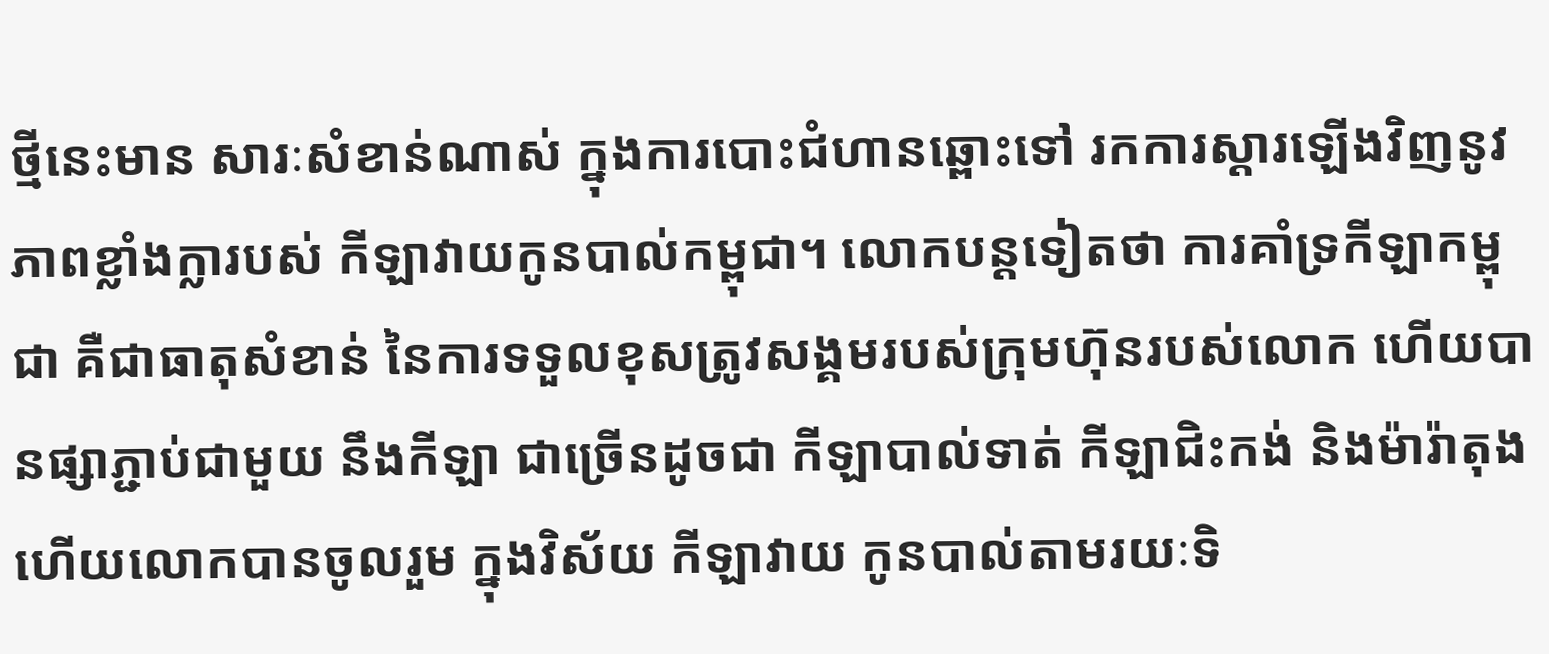ថ្មីនេះមាន សារៈសំខាន់ណាស់ ក្នុងការបោះជំហានឆ្ពោះទៅ រកការស្តារឡើងវិញនូវភាពខ្លាំងក្លារបស់ កីឡាវាយកូនបាល់កម្ពុជា។ លោកបន្តទៀតថា ការគាំទ្រកីឡាកម្ពុជា គឺជាធាតុសំខាន់ នៃការទទួលខុសត្រូវសង្គមរបស់ក្រុមហ៊ុនរបស់លោក ហើយបានផ្សាភ្ជាប់ជាមួយ នឹងកីឡា ជាច្រើនដូចជា កីឡាបាល់ទាត់ កីឡាជិះកង់ និងម៉ារ៉ាតុងហើយលោកបានចូលរួម ក្នុងវិស័យ កីឡាវាយ កូនបាល់តាមរយៈទិ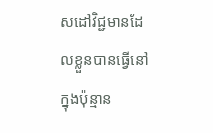សដៅវិជ្ជមានដែលខ្លួនបានធ្វើនៅក្នុងប៉ុន្មាន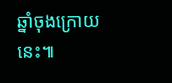ឆ្នាំចុងក្រោយ នេះ៕